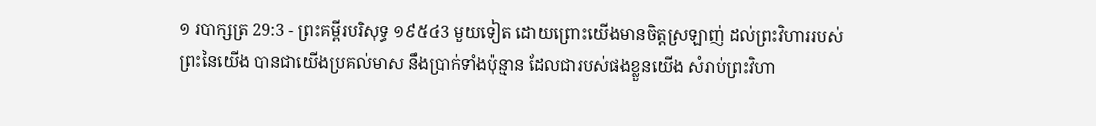១ របាក្សត្រ 29:3 - ព្រះគម្ពីរបរិសុទ្ធ ១៩៥៤3 មួយទៀត ដោយព្រោះយើងមានចិត្តស្រឡាញ់ ដល់ព្រះវិហាររបស់ព្រះនៃយើង បានជាយើងប្រគល់មាស នឹងប្រាក់ទាំងប៉ុន្មាន ដែលជារបស់ផងខ្លួនយើង សំរាប់ព្រះវិហា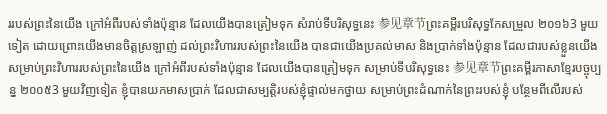ររបស់ព្រះនៃយើង ក្រៅអំពីរបស់ទាំងប៉ុន្មាន ដែលយើងបានត្រៀមទុក សំរាប់ទីបរិសុទ្ធនេះ 参见章节ព្រះគម្ពីរបរិសុទ្ធកែសម្រួល ២០១៦3 មួយទៀត ដោយព្រោះយើងមានចិត្តស្រឡាញ់ ដល់ព្រះវិហាររបស់ព្រះនៃយើង បានជាយើងប្រគល់មាស និងប្រាក់ទាំងប៉ុន្មាន ដែលជារបស់ខ្លួនយើង សម្រាប់ព្រះវិហាររបស់ព្រះនៃយើង ក្រៅអំពីរបស់ទាំងប៉ុន្មាន ដែលយើងបានត្រៀមទុក សម្រាប់ទីបរិសុទ្ធនេះ 参见章节ព្រះគម្ពីរភាសាខ្មែរបច្ចុប្បន្ន ២០០៥3 មួយវិញទៀត ខ្ញុំបានយកមាសប្រាក់ ដែលជាសម្បត្តិរបស់ខ្ញុំផ្ទាល់មកថ្វាយ សម្រាប់ព្រះដំណាក់នៃព្រះរបស់ខ្ញុំ បន្ថែមពីលើរបស់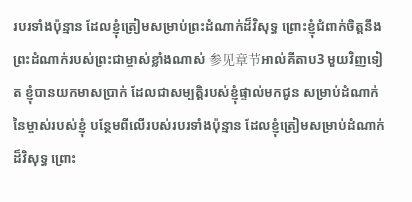របរទាំងប៉ុន្មាន ដែលខ្ញុំត្រៀមសម្រាប់ព្រះដំណាក់ដ៏វិសុទ្ធ ព្រោះខ្ញុំជំពាក់ចិត្តនឹងព្រះដំណាក់របស់ព្រះជាម្ចាស់ខ្លាំងណាស់ 参见章节អាល់គីតាប3 មួយវិញទៀត ខ្ញុំបានយកមាសប្រាក់ ដែលជាសម្បត្តិរបស់ខ្ញុំផ្ទាល់មកជូន សម្រាប់ដំណាក់នៃម្ចាស់របស់ខ្ញុំ បន្ថែមពីលើរបស់របរទាំងប៉ុន្មាន ដែលខ្ញុំត្រៀមសម្រាប់ដំណាក់ដ៏វិសុទ្ធ ព្រោះ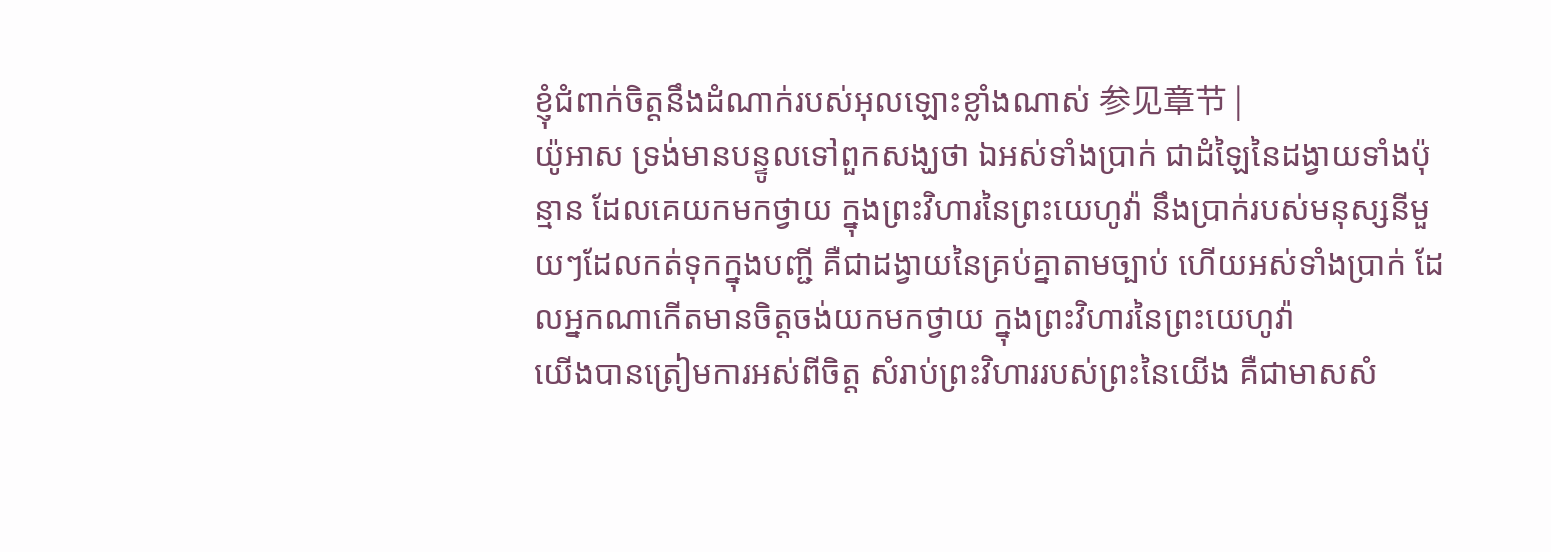ខ្ញុំជំពាក់ចិត្តនឹងដំណាក់របស់អុលឡោះខ្លាំងណាស់ 参见章节 |
យ៉ូអាស ទ្រង់មានបន្ទូលទៅពួកសង្ឃថា ឯអស់ទាំងប្រាក់ ជាដំឡៃនៃដង្វាយទាំងប៉ុន្មាន ដែលគេយកមកថ្វាយ ក្នុងព្រះវិហារនៃព្រះយេហូវ៉ា នឹងប្រាក់របស់មនុស្សនីមួយៗដែលកត់ទុកក្នុងបញ្ជី គឺជាដង្វាយនៃគ្រប់គ្នាតាមច្បាប់ ហើយអស់ទាំងប្រាក់ ដែលអ្នកណាកើតមានចិត្តចង់យកមកថ្វាយ ក្នុងព្រះវិហារនៃព្រះយេហូវ៉ា
យើងបានត្រៀមការអស់ពីចិត្ត សំរាប់ព្រះវិហាររបស់ព្រះនៃយើង គឺជាមាសសំ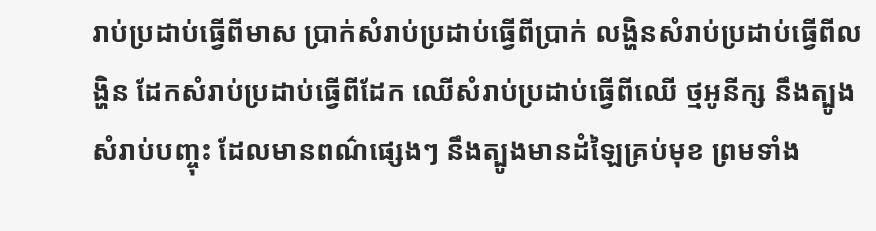រាប់ប្រដាប់ធ្វើពីមាស ប្រាក់សំរាប់ប្រដាប់ធ្វើពីប្រាក់ លង្ហិនសំរាប់ប្រដាប់ធ្វើពីលង្ហិន ដែកសំរាប់ប្រដាប់ធ្វើពីដែក ឈើសំរាប់ប្រដាប់ធ្វើពីឈើ ថ្មអូនីក្ស នឹងត្បូងសំរាប់បញ្ចុះ ដែលមានពណ៌ផ្សេងៗ នឹងត្បូងមានដំឡៃគ្រប់មុខ ព្រមទាំង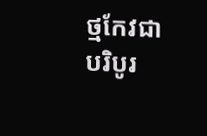ថ្មកែវជាបរិបូរ